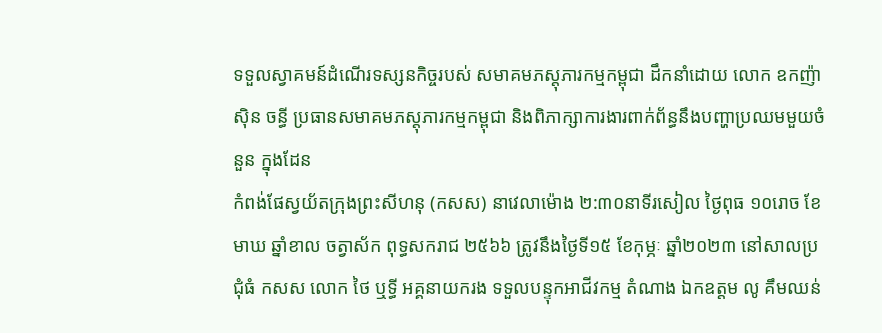ទទួលស្វាគមន៍ដំណើរទស្សនកិច្ចរបស់ សមាគមភស្តុភារកម្មកម្ពុជា ដឹកនាំដោយ លោក ឧកញ៉ា ស៊ិន ចន្ធី ប្រធានសមាគមភស្តុភារកម្មកម្ពុជា និងពិភាក្សាការងារពាក់ព័ន្ធនឹងបញ្ហាប្រឈមមួយចំនួន ក្នុងដែន
កំពង់ផែស្វយ័តក្រុងព្រះសីហនុ (កសស) នាវេលាម៉ោង ២:៣០នាទីរសៀល ថ្ងៃពុធ ១០រោច ខែមាឃ ឆ្នាំខាល ចត្វាស័ក ពុទ្ធសករាជ ២៥៦៦ ត្រូវនឹងថ្ងៃទី១៥ ខែកុម្ភៈ ឆ្នាំ២០២៣ នៅសាលប្រជុំធំ កសស លោក ថៃ ឬទ្ធី អគ្គនាយករង ទទួលបន្ទុកអាជីវកម្ម តំណាង ឯកឧត្តម លូ គឹមឈន់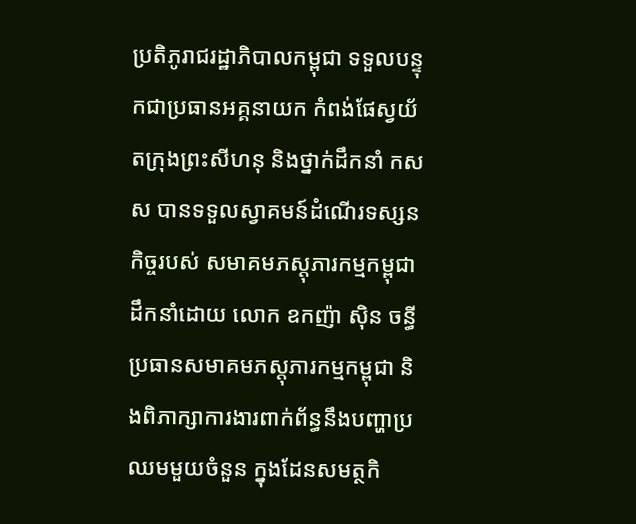ប្រតិភូរាជរដ្ឋាភិបាលកម្ពុជា ទទួលបន្ទុកជាប្រធានអគ្គនាយក កំពង់ផែស្វយ័តក្រុងព្រះសីហនុ និងថ្នាក់ដឹកនាំ កសស បានទទួលស្វាគមន៍ដំណើរទស្សនកិច្ចរបស់ សមាគមភស្តុភារកម្មកម្ពុជា ដឹកនាំដោយ លោក ឧកញ៉ា ស៊ិន ចន្ធី ប្រធានសមាគមភស្តុភារកម្មកម្ពុជា និងពិភាក្សាការងារពាក់ព័ន្ធនឹងបញ្ហាប្រឈមមួយចំនួន ក្នុងដែនសមត្ថកិ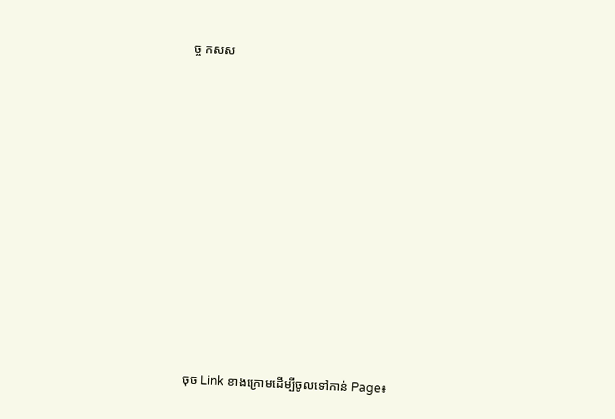ច្ច កសស

















 ចុច Link ខាងក្រោមដើម្បីចូលទៅកាន់ Page៖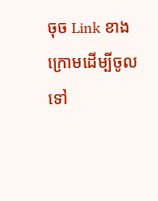ចុច Link ខាងក្រោមដើម្បីចូលទៅ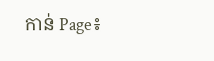កាន់ Page៖